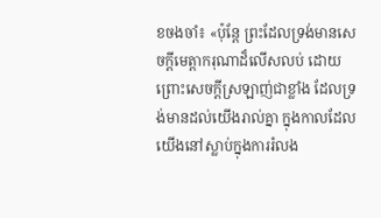ខចងចាំ៖ «ប៉ុន្តែ ព្រះដែលទ្រង់មានសេចក្តីមេត្តាករុណាដ៏លើសលប់ ដោយព្រោះសេចក្តីស្រឡាញ់ជាខ្លាំង ដែលទ្រង់មានដល់យើងរាល់គ្នា ក្នុងកាលដែលយើងនៅស្លាប់ក្នុងការរំលង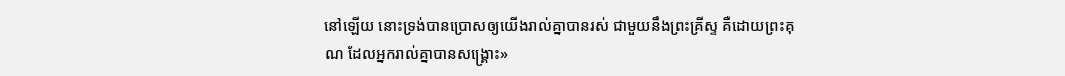នៅឡើយ នោះទ្រង់បានប្រោសឲ្យយើងរាល់គ្នាបានរស់ ជាមួយនឹងព្រះគ្រីស្ទ គឺដោយព្រះគុណ ដែលអ្នករាល់គ្នាបានសង្គ្រោះ»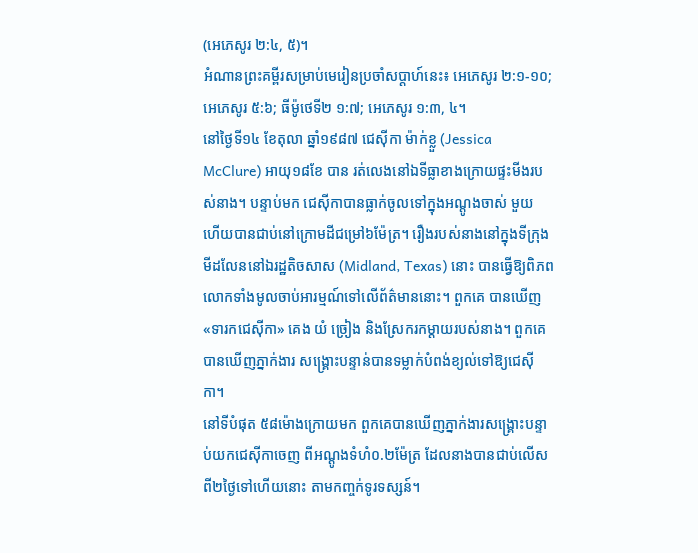(អេភេសូរ ២:៤, ៥)។
អំណានព្រះគម្ពីរសម្រាប់មេរៀនប្រចាំសប្ដាហ៍នេះ៖ អេភេសូរ ២:១-១០; អេភេសូរ ៥:៦; ធីម៉ូថេទី២ ១:៧; អេភេសូរ ១:៣, ៤។
នៅថ្ងៃទី១៤ ខែតុលា ឆ្នាំ១៩៨៧ ជេស៊ីកា ម៉ាក់ខ្លួ (Jessica McClure) អាយុ១៨ខែ បាន រត់លេងនៅឯទីធ្លាខាងក្រោយផ្ទះមីងរបស់នាង។ បន្ទាប់មក ជេស៊ីកាបានធ្លាក់ចូលទៅក្នុងអណ្តូងចាស់ មួយ ហើយបានជាប់នៅក្រោមដីជម្រៅ៦ម៉ែត្រ។ រឿងរបស់នាងនៅក្នុងទីក្រុងមីដលែននៅឯរដ្ឋតិចសាស (Midland, Texas) នោះ បានធ្វើឱ្យពិភពលោកទាំងមូលចាប់អារម្មណ៍ទៅលើព័ត៌មាននោះ។ ពួកគេ បានឃើញ «ទារកជេស៊ីកា» គេង យំ ច្រៀង និងស្រែករកម្តាយរបស់នាង។ ពួកគេបានឃើញភ្នាក់ងារ សង្គ្រោះបន្ទាន់បានទម្លាក់បំពង់ខ្យល់ទៅឱ្យជេស៊ីកា។
នៅទីបំផុត ៥៨ម៉ោងក្រោយមក ពួកគេបានឃើញភ្នាក់ងារសង្គ្រោះបន្ទាប់យកជេស៊ីកាចេញ ពីអណ្តូងទំហំ០.២ម៉ែត្រ ដែលនាងបានជាប់លើសពី២ថ្ងៃទៅហើយនោះ តាមកញ្ចក់ទូរទស្សន៍។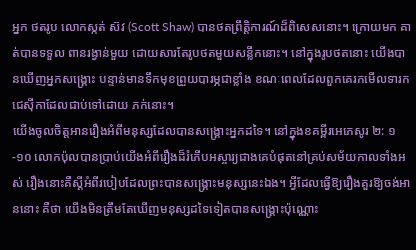អ្នក ថតរូប លោកស្កត់ ស៊វ (Scott Shaw) បានថតព្រឹត្តិការណ៍ដ៏ពិសេសនោះ។ ក្រោយមក គាត់បានទទួល ពានរង្វាន់មួយ ដោយសារតែរូបថតមួយសន្លឹកនោះ។ នៅក្នុងរូបថតនោះ យើងបានឃើញអ្នកសង្គ្រោះ បន្ទាន់មានទឹកមុខព្រួយបារម្ភជាខ្លាំង ខណៈពេលដែលពួកគេរកមើលទារកជេស៊ីកាដែលជាប់ទៅដោយ ភក់នោះ។
យើងចូលចិត្តអានរឿងអំពីមនុស្សដែលបានសង្គ្រោះអ្នកដទៃ។ នៅក្នុងខគម្ពីរអេភេសូរ ២: ១-១០ លោកប៉ុលបានប្រាប់យើងអំពីរឿងដ៏រំភើបអស្ចារ្យជាងគេបំផុតនៅគ្រប់សម័យកាលទាំងអស់ រឿងនោះគឺស្តីអំពីរបៀបដែលព្រះបានសង្គ្រោះមនុស្សនេះឯង។ អ្វីដែលធ្វើឱ្យរឿងគួរឱ្យចង់អាននោះ គឺថា យើងមិនត្រឹមតែឃើញមនុស្សដទៃទៀតបានសង្គ្រោះប៉ុណ្ណោះ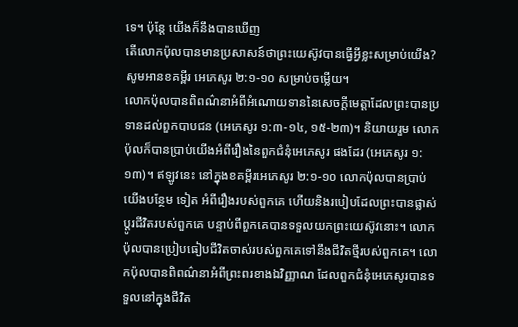ទេ។ ប៉ុន្តែ យើងក៏នឹងបានឃើញ
តើលោកប៉ុលបានមានប្រសាសន៍ថាព្រះយេស៊ូវបានធ្វើអ្វីខ្លះសម្រាប់យើង? សូមអានខគម្ពីរ អេភេសូរ ២:១-១០ សម្រាប់ចម្លើយ។
លោកប៉ុលបានពិពណ៌នាអំពីអំណោយទាននៃសេចក្តីមេត្តាដែលព្រះបានប្រទានដល់ពួកបាបជន (អេភេសូរ ១:៣-១៤, ១៥-២៣)។ និយាយរួម លោកប៉ុលក៏បានប្រាប់យើងអំពីរឿងនៃពួកជំនុំអេភេសូរ ផងដែរ (អេភេសូរ ១:១៣)។ ឥឡូវនេះ នៅក្នុងខគម្ពីរអេភេសូរ ២:១-១០ លោកប៉ុលបានប្រាប់យើងបន្ថែម ទៀត អំពីរឿងរបស់ពួកគេ ហើយនិងរបៀបដែលព្រះបានផ្លាស់ប្តូរជីវិតរបស់ពួកគេ បន្ទាប់ពីពួកគេបានទទួលយកព្រះយេស៊ូវនោះ។ លោកប៉ុលបានប្រៀបធៀបជីវិតចាស់របស់ពួកគេទៅនឹងជីវិតថ្មីរបស់ពួកគេ។ លោកប៉ុលបានពិពណ៌នាអំពីព្រះពរខាងឯវិញ្ញាណ ដែលពួកជំនុំអេភេសូរបានទទួលនៅក្នុងជីវិត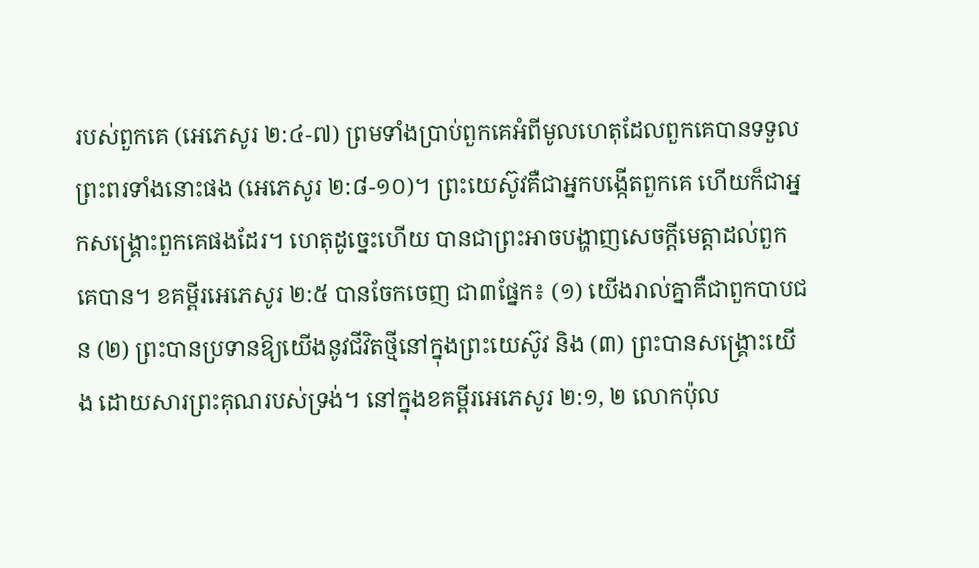របស់ពួកគេ (អេភេសូរ ២:៤-៧) ព្រមទាំងប្រាប់ពួកគេអំពីមូលហេតុដែលពួកគេបានទទួលព្រះពរទាំងនោះផង (អេភេសូរ ២:៨-១០)។ ព្រះយេស៊ូវគឺជាអ្នកបង្កើតពួកគេ ហើយក៏ជាអ្នកសង្គ្រោះពួកគេផងដែរ។ ហេតុដូច្នេះហើយ បានជាព្រះអាចបង្ហាញសេចក្តីមេត្តាដល់ពួកគេបាន។ ខគម្ពីរអេភេសូរ ២:៥ បានចែកចេញ ជា៣ផ្នែក៖ (១) យើងរាល់គ្នាគឺជាពួកបាបជន (២) ព្រះបានប្រទានឱ្យយើងនូវជីវិតថ្មីនៅក្នុងព្រះយេស៊ូវ និង (៣) ព្រះបានសង្គ្រោះយើង ដោយសារព្រះគុណរបស់ទ្រង់។ នៅក្នុងខគម្ពីរអេភេសូរ ២:១, ២ លោកប៉ុល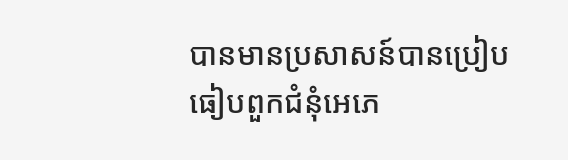បានមានប្រសាសន៍បានប្រៀបធៀបពួកជំនុំអេភេ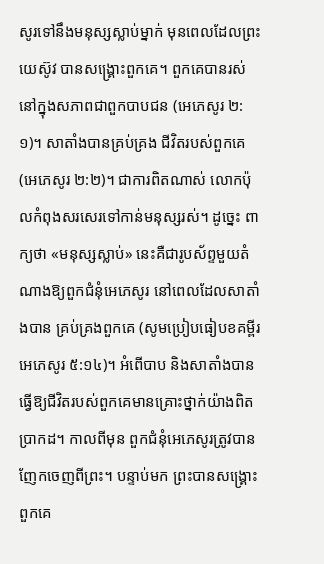សូរទៅនឹងមនុស្សស្លាប់ម្នាក់ មុនពេលដែលព្រះយេស៊ូវ បានសង្គ្រោះពួកគេ។ ពួកគេបានរស់នៅក្នុងសភាពជាពួកបាបជន (អេភេសូរ ២:១)។ សាតាំងបានគ្រប់គ្រង ជីវិតរបស់ពួកគេ (អេភេសូរ ២:២)។ ជាការពិតណាស់ លោកប៉ុលកំពុងសរសេរទៅកាន់មនុស្សរស់។ ដូច្នេះ ពាក្យថា «មនុស្សស្លាប់» នេះគឺជារូបស័ព្ទមួយតំណាងឱ្យពួកជំនុំអេភេសូរ នៅពេលដែលសាតាំងបាន គ្រប់គ្រងពួកគេ (សូមប្រៀបធៀបខគម្ពីរអេភេសូរ ៥:១៤)។ អំពើបាប និងសាតាំងបានធ្វើឱ្យជីវិតរបស់ពួកគេមានគ្រោះថ្នាក់យ៉ាងពិតប្រាកដ។ កាលពីមុន ពួកជំនុំអេភេសូរត្រូវបានញែកចេញពីព្រះ។ បន្ទាប់មក ព្រះបានសង្គ្រោះពួកគេ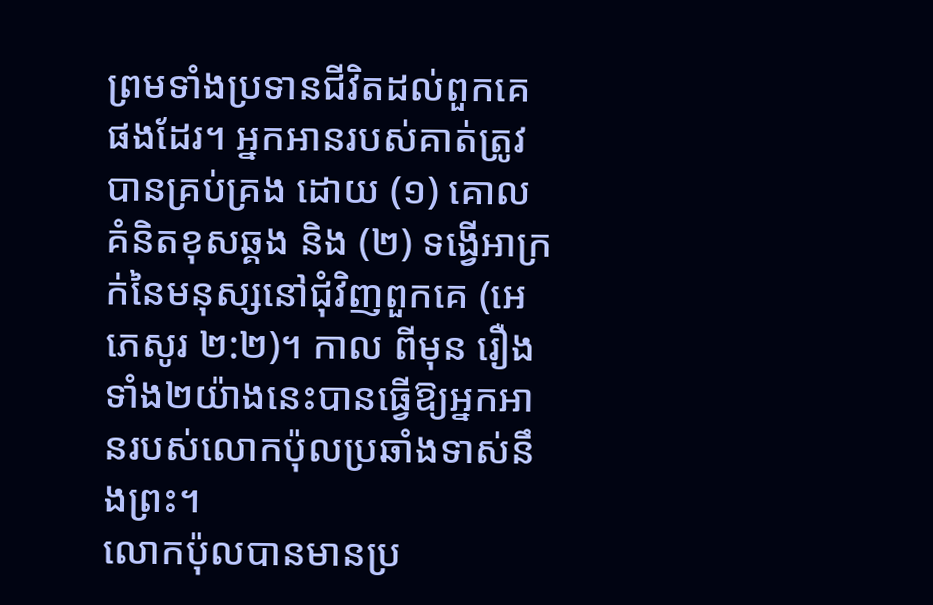ព្រមទាំងប្រទានជីវិតដល់ពួកគេផងដែរ។ អ្នកអានរបស់គាត់ត្រូវបានគ្រប់គ្រង ដោយ (១) គោលគំនិតខុសឆ្គង និង (២) ទង្វើអាក្រក់នៃមនុស្សនៅជុំវិញពួកគេ (អេភេសូរ ២:២)។ កាល ពីមុន រឿងទាំង២យ៉ាងនេះបានធ្វើឱ្យអ្នកអានរបស់លោកប៉ុលប្រឆាំងទាស់នឹងព្រះ។
លោកប៉ុលបានមានប្រ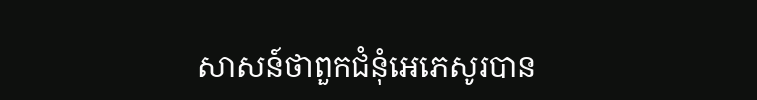សាសន៍ថាពួកជំនុំអេភេសូរបាន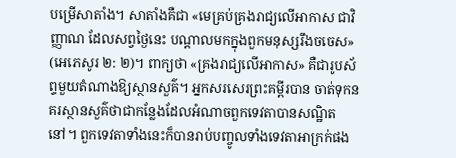បម្រើសាតាំង។ សាតាំងគឺជា «មេគ្រប់គ្រងរាជ្យលើអាកាស ជាវិញ្ញាណ ដែលសព្វថ្ងៃនេះ បណ្តាលមកក្នុងពួកមនុស្សរឹងចចេស» (អេភេសូរ ២: ២)។ ពាក្យថា «គ្រងរាជ្យលើអាកាស» គឺជារូបស័ព្ទមួយតំណាងឱ្យស្ថានសួគ៌។ អ្នកសរសេរព្រះគម្ពីរបាន ចាត់ទុកនគរស្ថានសួគ៌ថាជាកន្លែងដែលអំណាចពួកទេវតាបានសណ្ឋិតនៅ។ ពួកទេវតាទាំងនេះក៏បានរាប់បញ្ចូលទាំងទេវតាអាក្រក់ផង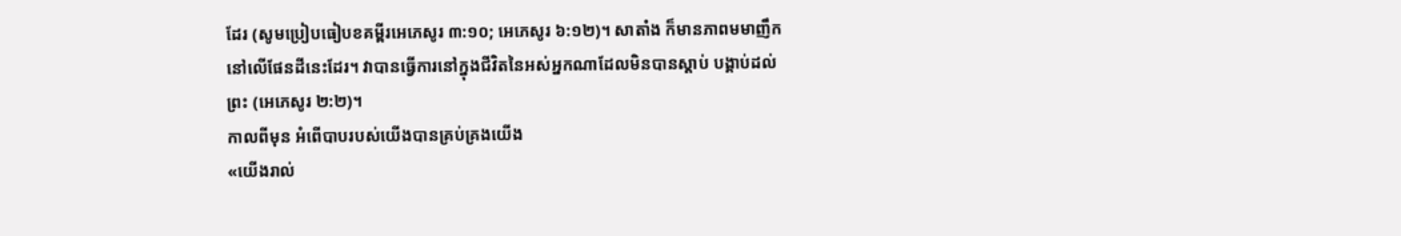ដែរ (សូមប្រៀបធៀបខគម្ពីរអេភេសូរ ៣:១០; អេភេសូរ ៦:១២)។ សាតាំង ក៏មានភាពមមាញឹកនៅលើផែនដីនេះដែរ។ វាបានធ្វើការនៅក្នុងជីវិតនៃអស់អ្នកណាដែលមិនបានស្តាប់ បង្គាប់ដល់ព្រះ (អេភេសូរ ២:២)។
កាលពីមុន អំពើបាបរបស់យើងបានគ្រប់គ្រងយើង
«យើងរាល់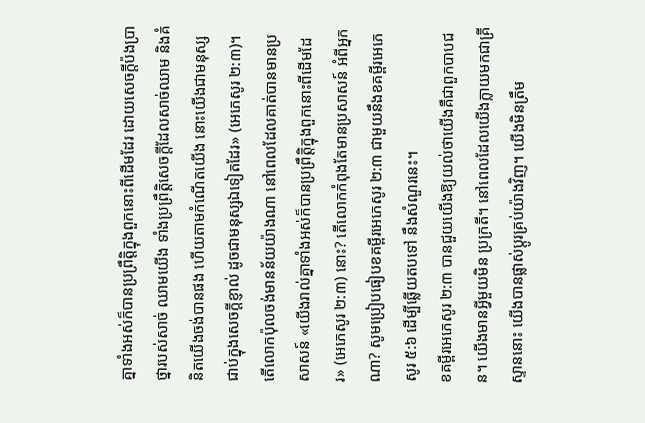គ្នាទាំងអស់ក៏បានប្រព្រឹត្តិក្នុងពួកនោះពីដើមដែរ ដោយសេចក្តីប៉ងប្រាថ្នារបស់សាច់ ឈាមយើង ទាំងប្រព្រឹត្តិសេចក្តីដែលសាច់ឈាម និងគំនិតយើងចង់បានផង ហើយតាមកំណើតយើង នោះយើងជាមនុស្សជាប់ក្នុងសេចក្តីខ្ញាល់ ដូចជាមនុស្សឯទៀតដែរ» (អេភេសូរ ២:៣)។
តើលោកប៉ុលចង់មានន័យយ៉ាងណា នៅពេលដែលគាត់បានមានប្រសាសន៍ «យើងរាល់គ្នាទាំងអស់ក៏បានប្រព្រឹត្តិក្នុងពួកនោះពីដើមដែរ» (អេភេសូរ ២:៣) នោះ? តើលោកកំពុងតែមានប្រសាសន៍ អំពីអ្នកណា? សូមប្រៀបធៀបខគម្ពីរអេភេសូរ ២:៣ ជាមួយនឹងខគម្ពីរអេភេសូរ ៥:៦ ដើម្បីឆ្លើយតបទៅ នឹងសំណួរនេះ។
ខគម្ពីរអេភេសូរ ២:៣ បានជួយយើងឱ្យយល់ថាយើងគឺជាពួកបាបជន។ យើងមានអ្វីមួយមិន ប្រក្រតី។ នៅពេលដែលយើងក្លាយមកជាគ្រីស្ទាននោះ យើងបានផ្លាស់ប្តូរគ្រប់យ៉ាងវិញ។ យើងមិនត្រឹម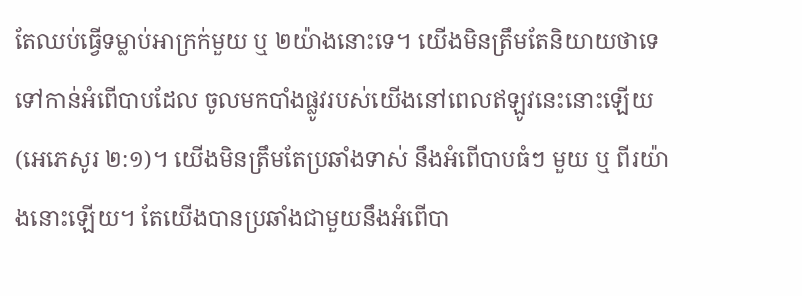តែឈប់ធ្វើទម្លាប់អាក្រក់មួយ ឬ ២យ៉ាងនោះទេ។ យើងមិនត្រឹមតែនិយាយថាទេ ទៅកាន់អំពើបាបដែល ចូលមកបាំងផ្លូវរបស់យើងនៅពេលឥឡូវនេះនោះឡើយ (អេភេសូរ ២:១)។ យើងមិនត្រឹមតែប្រឆាំងទាស់ នឹងអំពើបាបធំៗ មួយ ឬ ពីរយ៉ាងនោះឡើយ។ តែយើងបានប្រឆាំងជាមួយនឹងអំពើបា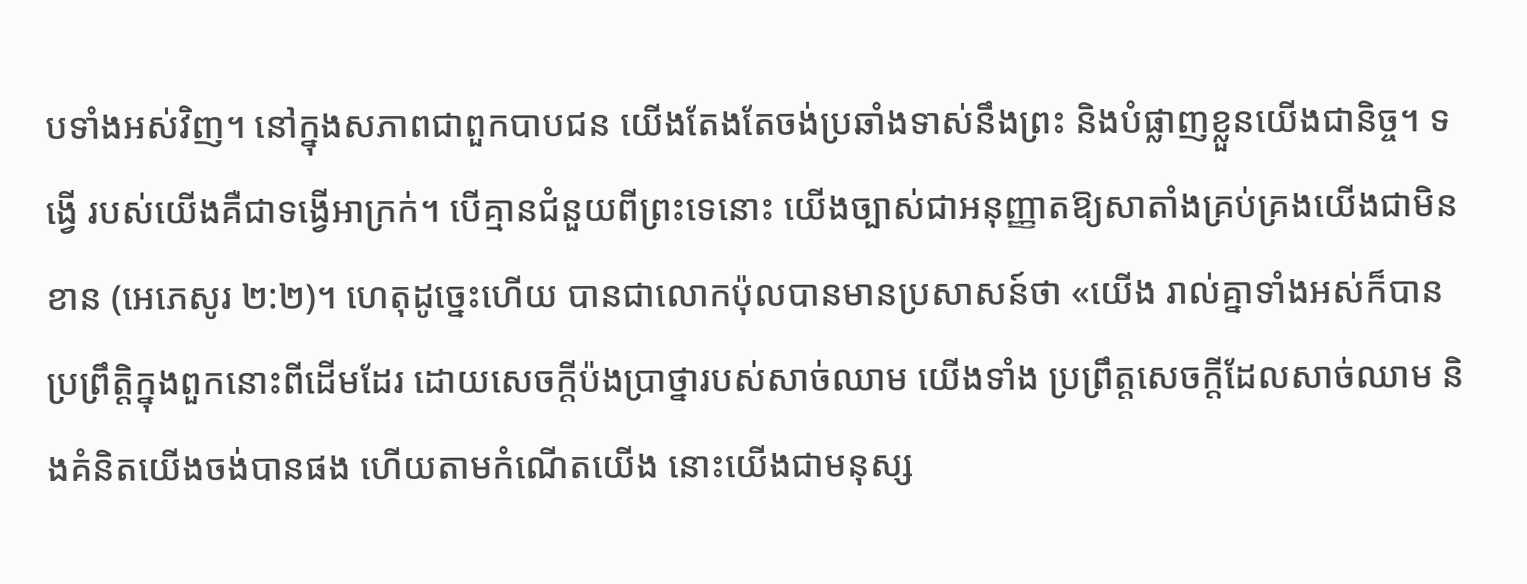បទាំងអស់វិញ។ នៅក្នុងសភាពជាពួកបាបជន យើងតែងតែចង់ប្រឆាំងទាស់នឹងព្រះ និងបំផ្លាញខ្លួនយើងជានិច្ច។ ទង្វើ របស់យើងគឺជាទង្វើអាក្រក់។ បើគ្មានជំនួយពីព្រះទេនោះ យើងច្បាស់ជាអនុញ្ញាតឱ្យសាតាំងគ្រប់គ្រងយើងជាមិនខាន (អេភេសូរ ២:២)។ ហេតុដូច្នេះហើយ បានជាលោកប៉ុលបានមានប្រសាសន៍ថា «យើង រាល់គ្នាទាំងអស់ក៏បានប្រព្រឹត្តិក្នុងពួកនោះពីដើមដែរ ដោយសេចក្តីប៉ងប្រាថ្នារបស់សាច់ឈាម យើងទាំង ប្រព្រឹត្តសេចក្តីដែលសាច់ឈាម និងគំនិតយើងចង់បានផង ហើយតាមកំណើតយើង នោះយើងជាមនុស្ស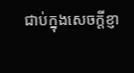ជាប់ក្នុងសេចក្តីខ្ញា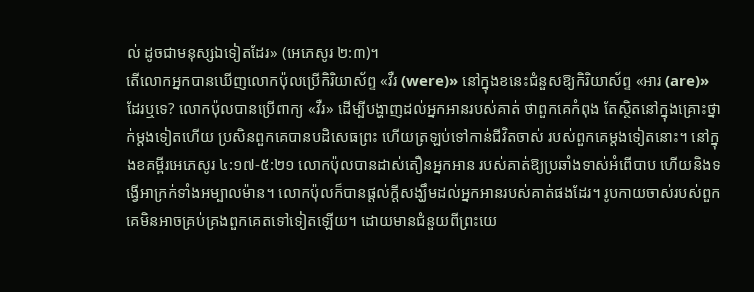ល់ ដូចជាមនុស្សឯទៀតដែរ» (អេភេសូរ ២:៣)។
តើលោកអ្នកបានឃើញលោកប៉ុលប្រើកិរិយាស័ព្ទ «វឺរ (were)» នៅក្នុងខនេះជំនួសឱ្យកិរិយាស័ព្ទ «អារ (are)» ដែរឬទេ? លោកប៉ុលបានប្រើពាក្យ «វឺរ» ដើម្បីបង្ហាញដល់អ្នកអានរបស់គាត់ ថាពួកគេកំពុង តែស្ថិតនៅក្នុងគ្រោះថ្នាក់ម្តងទៀតហើយ ប្រសិនពួកគេបានបដិសេធព្រះ ហើយត្រឡប់ទៅកាន់ជីវិតចាស់ របស់ពួកគេម្តងទៀតនោះ។ នៅក្នុងខគម្ពីរអេភេសូរ ៤:១៧-៥:២១ លោកប៉ុលបានដាស់តឿនអ្នកអាន របស់គាត់ឱ្យប្រឆាំងទាស់អំពើបាប ហើយនិងទង្វើអាក្រក់ទាំងអម្បាលម៉ាន។ លោកប៉ុលក៏បានផ្តល់ក្តីសង្ឃឹមដល់អ្នកអានរបស់គាត់ផងដែរ។ រូបកាយចាស់របស់ពួកគេមិនអាចគ្រប់គ្រងពួកគេតទៅទៀតឡើយ។ ដោយមានជំនួយពីព្រះយេ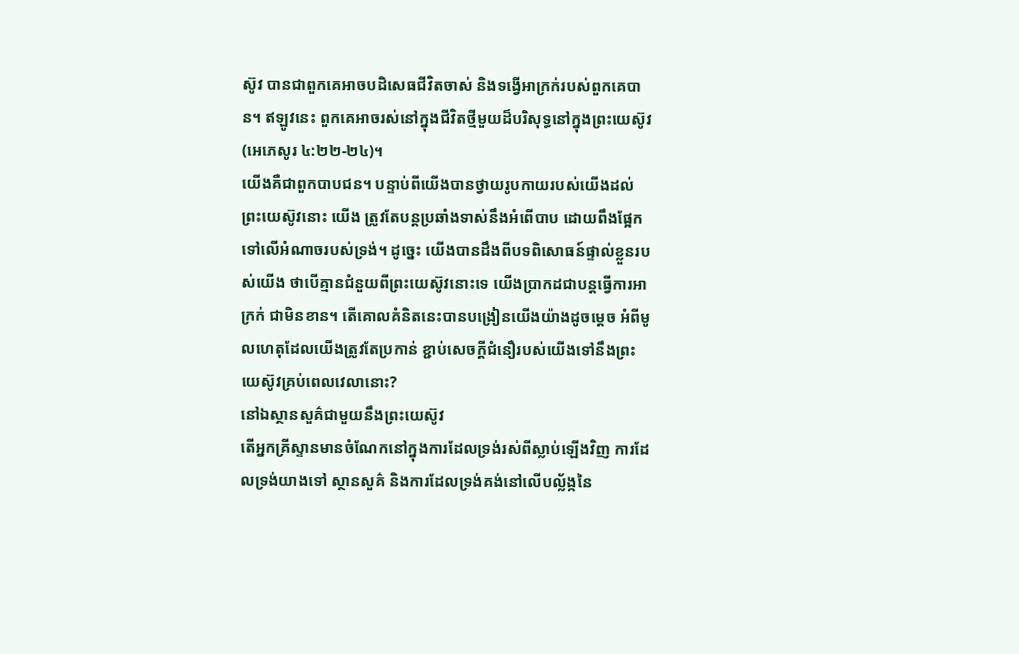ស៊ូវ បានជាពួកគេអាចបដិសេធជីវិតចាស់ និងទង្វើអាក្រក់របស់ពួកគេបាន។ ឥឡូវនេះ ពួកគេអាចរស់នៅក្នុងជីវិតថ្មីមួយដ៏បរិសុទ្ធនៅក្នុងព្រះយេស៊ូវ (អេភេសូរ ៤:២២-២៤)។
យើងគឺជាពួកបាបជន។ បន្ទាប់ពីយើងបានថ្វាយរូបកាយរបស់យើងដល់ព្រះយេស៊ូវនោះ យើង ត្រូវតែបន្តប្រឆាំងទាស់នឹងអំពើបាប ដោយពឹងផ្អែកទៅលើអំណាចរបស់ទ្រង់។ ដូច្នេះ យើងបានដឹងពីបទពិសោធន៍ផ្ទាល់ខ្លួនរបស់យើង ថាបើគ្មានជំនួយពីព្រះយេស៊ូវនោះទេ យើងប្រាកដជាបន្តធ្វើការអាក្រក់ ជាមិនខាន។ តើគោលគំនិតនេះបានបង្រៀនយើងយ៉ាងដូចម្តេច អំពីមូលហេតុដែលយើងត្រូវតែប្រកាន់ ខ្ជាប់សេចក្តីជំនឿរបស់យើងទៅនឹងព្រះយេស៊ូវគ្រប់ពេលវេលានោះ?
នៅឯស្ថានសួគ៌ជាមួយនឹងព្រះយេស៊ូវ
តើអ្នកគ្រីស្ទានមានចំណែកនៅក្នុងការដែលទ្រង់រស់ពីស្លាប់ឡើងវិញ ការដែលទ្រង់យាងទៅ ស្ថានសួគ៌ និងការដែលទ្រង់គង់នៅលើបល្ល័ង្កនៃ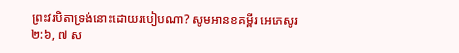ព្រះវរបិតាទ្រង់នោះដោយរបៀបណា? សូមអានខគម្ពីរ អេភេសូរ ២:៦, ៧ ស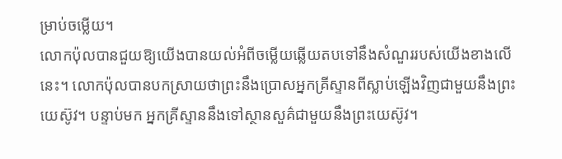ម្រាប់ចម្លើយ។
លោកប៉ុលបានជួយឱ្យយើងបានយល់អំពីចម្លើយឆ្លើយតបទៅនឹងសំណួររបស់យើងខាងលើ នេះ។ លោកប៉ុលបានបកស្រាយថាព្រះនឹងប្រោសអ្នកគ្រីស្ទានពីស្លាប់ឡើងវិញជាមួយនឹងព្រះយេស៊ូវ។ បន្ទាប់មក អ្នកគ្រីស្ទាននឹងទៅស្ថានសួគ៌ជាមួយនឹងព្រះយេស៊ូវ។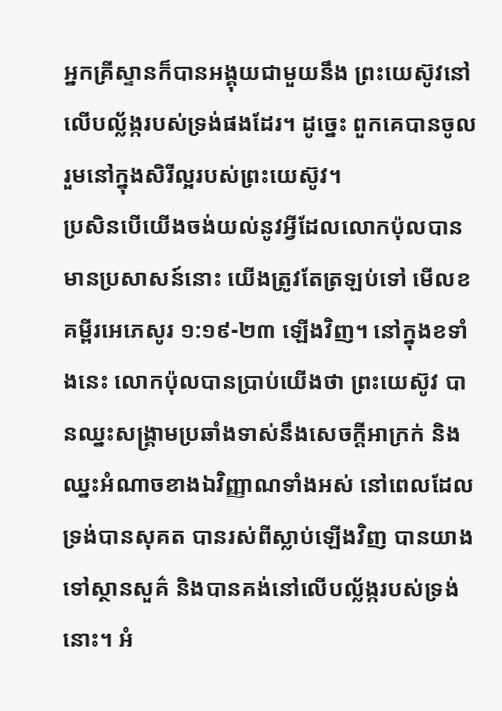អ្នកគ្រីស្ទានក៏បានអង្គុយជាមួយនឹង ព្រះយេស៊ូវនៅលើបល្ល័ង្ករបស់ទ្រង់ផងដែរ។ ដូច្នេះ ពួកគេបានចូលរួមនៅក្នុងសិរីល្អរបស់ព្រះយេស៊ូវ។
ប្រសិនបើយើងចង់យល់នូវអ្វីដែលលោកប៉ុលបានមានប្រសាសន៍នោះ យើងត្រូវតែត្រឡប់ទៅ មើលខគម្ពីរអេភេសូរ ១:១៩-២៣ ឡើងវិញ។ នៅក្នុងខទាំងនេះ លោកប៉ុលបានប្រាប់យើងថា ព្រះយេស៊ូវ បានឈ្នះសង្គ្រាមប្រឆាំងទាស់នឹងសេចក្តីអាក្រក់ និងឈ្នះអំណាចខាងឯវិញ្ញាណទាំងអស់ នៅពេលដែល ទ្រង់បានសុគត បានរស់ពីស្លាប់ឡើងវិញ បានយាងទៅស្ថានសួគ៌ និងបានគង់នៅលើបល្ល័ង្ករបស់ទ្រង់នោះ។ អំ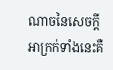ណាចនៃសេចក្តីអាក្រក់ទាំងនេះគឺ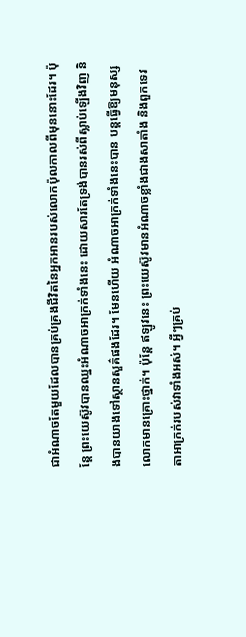ជាអំណាចតែមួយដែលបានគ្រប់គ្រងជីវិតនៃអ្នកអានរបស់លោកប៉ុលកាលពីមុននោះដែរ។ ប៉ុន្តែ ព្រះយេស៊ូវបានឈ្នះអំណាចអាក្រក់ទាំងនេះ ដោយសារតែទ្រង់បានរស់ពីស្លាប់ឡើងវិញ និងបានយាងទៅស្ថានសួគ៌ផងដែរ។ មែនហើយ អំណាចអាក្រក់ទាំងនេះបាន បន្តធ្វើឱ្យមនុស្សលោកមានគ្រោះថ្នាក់។ ប៉ុន្តែ ឥឡូវនេះ ព្រះយេស៊ូវមានអំណាចខ្លាំងជាងសាតាំង និងពួកទេវតាអាក្រក់របស់វាទាំងអស់។ អ្វីៗគ្រប់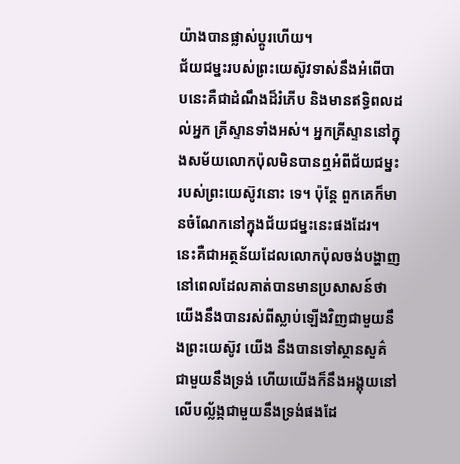យ៉ាងបានផ្លាស់ប្តូរហើយ។
ជ័យជម្នះរបស់ព្រះយេស៊ូវទាស់នឹងអំពើបាបនេះគឺជាដំណឹងដ៏រំភើប និងមានឥទ្ធិពលដល់អ្នក គ្រីស្ទានទាំងអស់។ អ្នកគ្រីស្ទាននៅក្នុងសម័យលោកប៉ុលមិនបានឮអំពីជ័យជម្នះរបស់ព្រះយេស៊ូវនោះ ទេ។ ប៉ុន្តែ ពួកគេក៏មានចំណែកនៅក្នុងជ័យជម្នះនេះផងដែរ។ នេះគឺជាអត្ថន័យដែលលោកប៉ុលចង់បង្ហាញ នៅពេលដែលគាត់បានមានប្រសាសន៍ថាយើងនឹងបានរស់ពីស្លាប់ឡើងវិញជាមួយនឹងព្រះយេស៊ូវ យើង នឹងបានទៅស្ថានសួគ៌ជាមួយនឹងទ្រង់ ហើយយើងក៏នឹងអង្គុយនៅលើបល្ល័ង្កជាមួយនឹងទ្រង់ផងដែ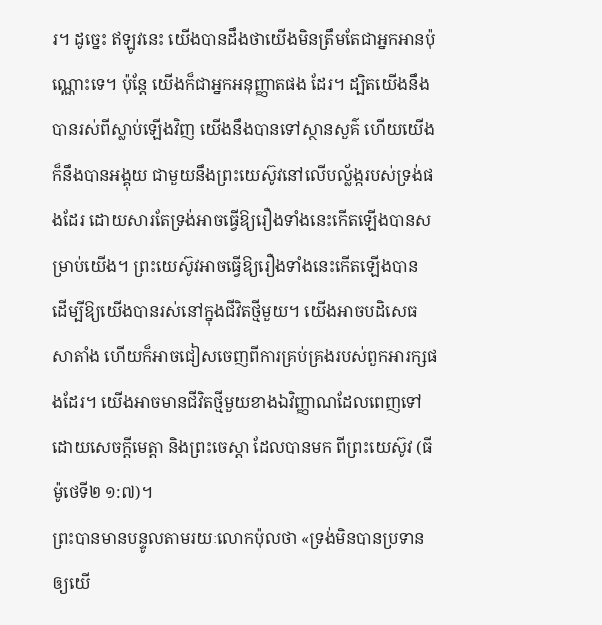រ។ ដូច្នេះ ឥឡូវនេះ យើងបានដឹងថាយើងមិនត្រឹមតែជាអ្នកអានប៉ុណ្ណោះទេ។ ប៉ុន្តែ យើងក៏ជាអ្នកអនុញ្ញាតផង ដែរ។ ដ្បិតយើងនឹងបានរស់ពីស្លាប់ឡើងវិញ យើងនឹងបានទៅស្ថានសួគ៌ ហើយយើងក៏នឹងបានអង្គុយ ជាមួយនឹងព្រះយេស៊ូវនៅលើបល្ល័ង្ករបស់ទ្រង់ផងដែរ ដោយសារតែទ្រង់អាចធ្វើឱ្យរឿងទាំងនេះកើតឡើងបានសម្រាប់យើង។ ព្រះយេស៊ូវអាចធ្វើឱ្យរឿងទាំងនេះកើតឡើងបាន ដើម្បីឱ្យយើងបានរស់នៅក្នុងជីវិតថ្មីមួយ។ យើងអាចបដិសេធសាតាំង ហើយក៏អាចជៀសចេញពីការគ្រប់គ្រងរបស់ពួកអារក្សផងដែរ។ យើងអាចមានជីវិតថ្មីមួយខាងឯវិញ្ញាណដែលពេញទៅដោយសេចក្តីមេត្តា និងព្រះចេស្តា ដែលបានមក ពីព្រះយេស៊ូវ (ធីម៉ូថេទី២ ១:៧)។
ព្រះបានមានបន្ទូលតាមរយៈលោកប៉ុលថា «ទ្រង់មិនបានប្រទានឲ្យយើ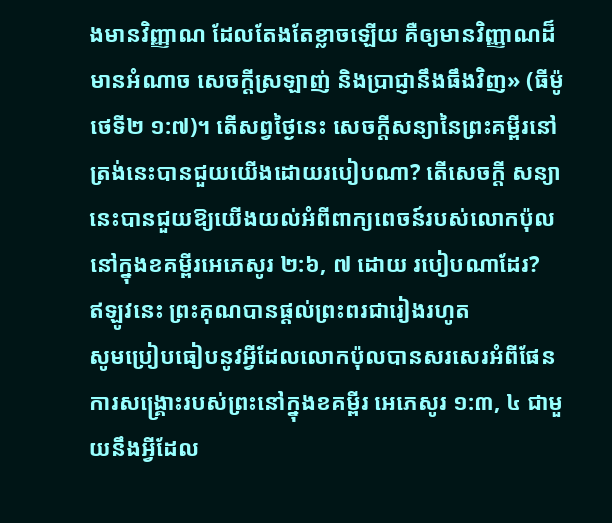ងមានវិញ្ញាណ ដែលតែងតែខ្លាចឡើយ គឺឲ្យមានវិញ្ញាណដ៏មានអំណាច សេចក្តីស្រឡាញ់ និងប្រាជ្ញានឹងធឹងវិញ» (ធីម៉ូថេទី២ ១:៧)។ តើសព្វថ្ងៃនេះ សេចក្តីសន្យានៃព្រះគម្ពីរនៅត្រង់នេះបានជួយយើងដោយរបៀបណា? តើសេចក្តី សន្យានេះបានជួយឱ្យយើងយល់អំពីពាក្យពេចន៍របស់លោកប៉ុលនៅក្នុងខគម្ពីរអេភេសូរ ២:៦, ៧ ដោយ របៀបណាដែរ?
ឥឡូវនេះ ព្រះគុណបានផ្តល់ព្រះពរជារៀងរហូត
សូមប្រៀបធៀបនូវអ្វីដែលលោកប៉ុលបានសរសេរអំពីផែនការសង្គ្រោះរបស់ព្រះនៅក្នុងខគម្ពីរ អេភេសូរ ១:៣, ៤ ជាមួយនឹងអ្វីដែល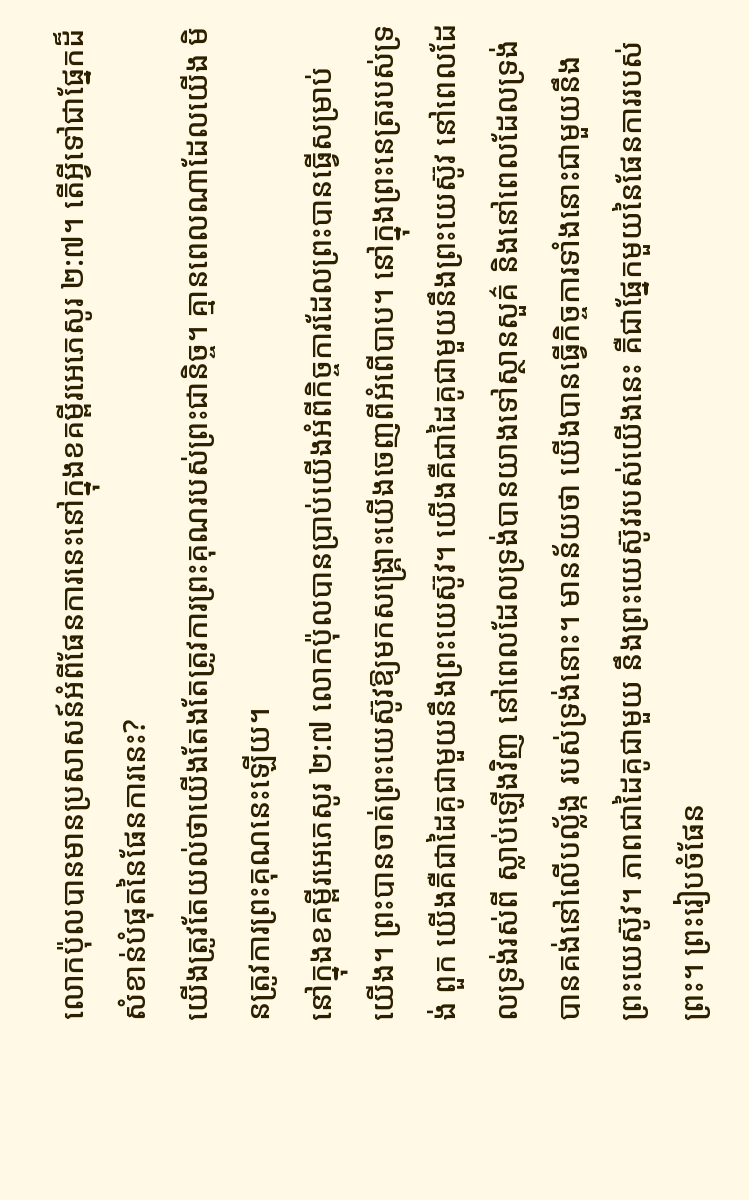លោកប៉ុលបានមានប្រសាសន៍អំពីផែនការនេះនៅក្នុងខគម្ពីរអេភេសូរ ២:៧។ តើអ្វីទៅជាផ្នែកដ៏សំខាន់បំផុតនៃផែនការនេះ?
យើងត្រូវតែយល់ថាយើងតែងតែត្រូវការព្រះគុណរបស់ព្រះជានិច្ច។ គ្មានពេលណាដែលយើង មិនត្រូវការព្រះគុណនេះឡើយ។
នៅក្នុងខគម្ពីរអេភេសូរ ២:៧ លោកប៉ុលបានប្រាប់យើងអំពីកិច្ចការដែលព្រះបានធ្វើសម្រាប់ យើង។ ព្រះបានចាត់ព្រះយេស៊ូវឱ្យមកសង្គ្រោះយើងចេញពីអំពើបាប។ នៅក្នុងព្រះនេត្ររបស់ទ្រង់ ពួក យើងគឺជាដៃគូជាមួយនឹងព្រះយេស៊ូវ។ យើងគឺជាដៃគូជាមួយនឹងព្រះយេស៊ូវ នៅពេលដែលទ្រង់រស់ពី ស្លាប់ឡើងវិញ នៅពេលដែលទ្រង់បានយាងទៅស្ថានសួគ៌ និងនៅពេលដែលទ្រង់បានគង់នៅលើបល្ល័ង្ក របស់ទ្រង់នោះ។ មានន័យថា យើងបានធ្វើកិច្ចការទាំងនោះជាមួយនឹងព្រះយេស៊ូវ។ ភាពជាដៃគូជាមួយ នឹងព្រះយេស៊ូវរបស់យើងនេះ គឺជាផ្នែកមួយនៃផែនការរបស់ព្រះ។ ព្រះរៀបចំផែន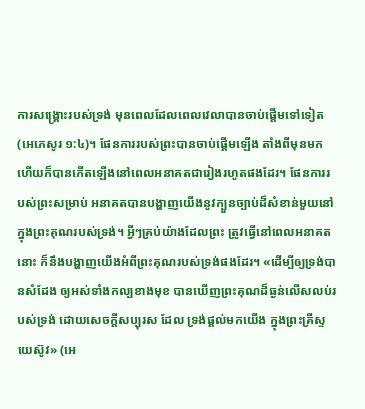ការសង្គ្រោះរបស់ទ្រង់ មុនពេលដែលពេលវេលាបានចាប់ផ្តើមទៅទៀត (អេភេសូរ ១:៤)។ ផែនការរបស់ព្រះបានចាប់ផ្តើមឡើង តាំងពីមុនមក ហើយក៏បានកើតឡើងនៅពេលអនាគតជារៀងរហូតផងដែរ។ ផែនការរបស់ព្រះសម្រាប់ អនាគតបានបង្ហាញយើងនូវក្បួនច្បាប់ដ៏សំខាន់មួយនៅក្នុងព្រះគុណរបស់ទ្រង់។ អ្វីៗគ្រប់យ៉ាងដែលព្រះ ត្រូវធ្វើនៅពេលអនាគតនោះ ក៏នឹងបង្ហាញយើងអំពីព្រះគុណរបស់ទ្រង់ផងដែរ។ «ដើម្បីឲ្យទ្រង់បានសំដែង ឲ្យអស់ទាំងកល្បខាងមុខ បានឃើញព្រះគុណដ៏ធ្ងន់លើសលប់របស់ទ្រង់ ដោយសេចក្តីសប្បុរស ដែល ទ្រង់ផ្តល់មកយើង ក្នុងព្រះគ្រីស្ទយេស៊ូវ» (អេ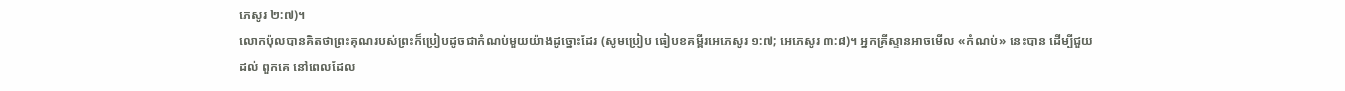ភេសូរ ២:៧)។
លោកប៉ុលបានគិតថាព្រះគុណរបស់ព្រះក៏ប្រៀបដូចជាកំណប់មួយយ៉ាងដូច្នោះដែរ (សូមប្រៀប ធៀបខគម្ពីរអេភេសូរ ១:៧; អេភេសូរ ៣:៨)។ អ្នកគ្រីស្ទានអាចមើល «កំណប់» នេះបាន ដើម្បីជួយដល់ ពួកគេ នៅពេលដែល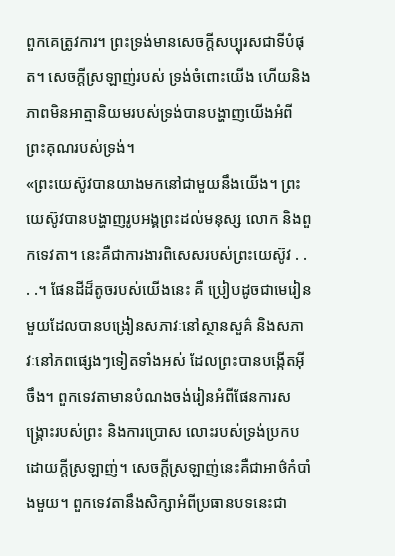ពួកគេត្រូវការ។ ព្រះទ្រង់មានសេចក្តីសប្បុរសជាទីបំផុត។ សេចក្តីស្រឡាញ់របស់ ទ្រង់ចំពោះយើង ហើយនិងភាពមិនអាត្មានិយមរបស់ទ្រង់បានបង្ហាញយើងអំពីព្រះគុណរបស់ទ្រង់។
«ព្រះយេស៊ូវបានយាងមកនៅជាមួយនឹងយើង។ ព្រះយេស៊ូវបានបង្ហាញរូបអង្គព្រះដល់មនុស្ស លោក និងពួកទេវតា។ នេះគឺជាការងារពិសេសរបស់ព្រះយេស៊ូវ . . . .។ ផែនដីដ៏តូចរបស់យើងនេះ គឺ ប្រៀបដូចជាមេរៀនមួយដែលបានបង្រៀនសភាវៈនៅស្ថានសួគ៌ និងសភាវៈនៅភពផ្សេងៗទៀតទាំងអស់ ដែលព្រះបានបង្កើតអ៊ីចឹង។ ពួកទេវតាមានបំណងចង់រៀនអំពីផែនការសង្គ្រោះរបស់ព្រះ និងការប្រោស លោះរបស់ទ្រង់ប្រកបដោយក្តីស្រឡាញ់។ សេចក្តីស្រឡាញ់នេះគឺជាអាថ៌កំបាំងមួយ។ ពួកទេវតានឹងសិក្សាអំពីប្រធានបទនេះជា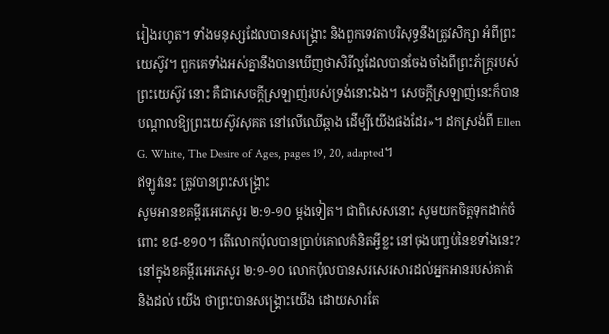រៀងរហូត។ ទាំងមនុស្សដែលបានសង្គ្រោះ និងពួកទេវតាបរិសុទ្ធនឹងត្រូវសិក្សា អំពីព្រះយេស៊ូវ។ ពួកគេទាំងអស់គ្នានឹងបានឃើញថាសិរីល្អដែលបានចែងចាំងពីព្រះភ័ក្ត្ររបស់ព្រះយេស៊ូវ នោះ គឺជាសេចក្តីស្រឡាញ់របស់ទ្រង់នោះឯង។ សេចក្តីស្រឡាញ់នេះក៏បានបណ្តាលឱ្យព្រះយេស៊ូវសុគត នៅលើឈើឆ្កាង ដើម្បីយើងផងដែរ»។ ដកស្រង់ពី Ellen G. White, The Desire of Ages, pages 19, 20, adapted។
ឥឡូវនេះ ត្រូវបានព្រះសង្គ្រោះ
សូមអានខគម្ពីរអេភេសូរ ២:១-១០ ម្តងទៀត។ ជាពិសេសនោះ សូមយកចិត្តទុកដាក់ចំពោះ ខ៨-ខ១០។ តើលោកប៉ុលបានប្រាប់គោលគំនិតអ្វីខ្លះ នៅចុងបញ្ចប់នៃខទាំងនេះ?
នៅក្នុងខគម្ពីរអេភេសូរ ២:១-១០ លោកប៉ុលបានសរសេរសារដល់អ្នកអានរបស់គាត់ និងដល់ យើង ថាព្រះបានសង្គ្រោះយើង ដោយសារតែ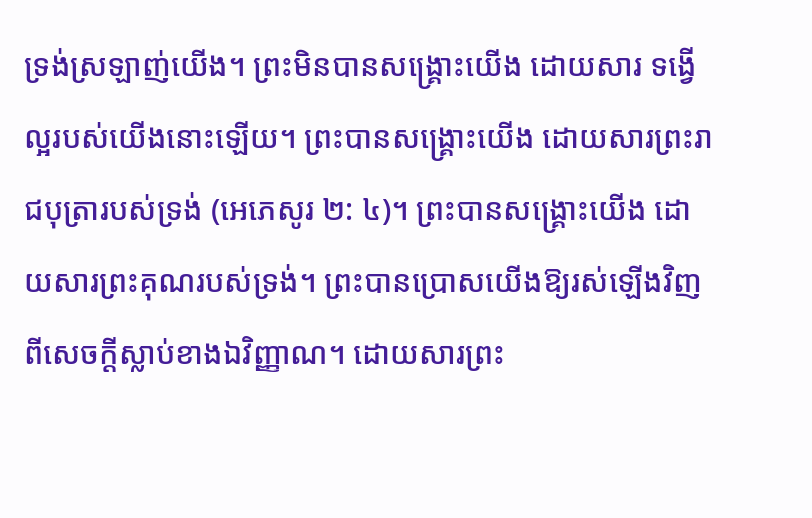ទ្រង់ស្រឡាញ់យើង។ ព្រះមិនបានសង្គ្រោះយើង ដោយសារ ទង្វើល្អរបស់យើងនោះឡើយ។ ព្រះបានសង្គ្រោះយើង ដោយសារព្រះរាជបុត្រារបស់ទ្រង់ (អេភេសូរ ២: ៤)។ ព្រះបានសង្គ្រោះយើង ដោយសារព្រះគុណរបស់ទ្រង់។ ព្រះបានប្រោសយើងឱ្យរស់ឡើងវិញពីសេចក្តីស្លាប់ខាងឯវិញ្ញាណ។ ដោយសារព្រះ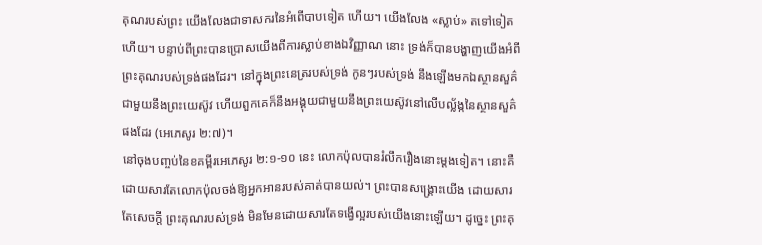គុណរបស់ព្រះ យើងលែងជាទាសករនៃអំពើបាបទៀត ហើយ។ យើងលែង «ស្លាប់» តទៅទៀតហើយ។ បន្ទាប់ពីព្រះបានប្រោសយើងពីការស្លាប់ខាងឯវិញ្ញាណ នោះ ទ្រង់ក៏បានបង្ហាញយើងអំពីព្រះគុណរបស់ទ្រង់ផងដែរ។ នៅក្នុងព្រះនេត្ររបស់ទ្រង់ កូនៗរបស់ទ្រង់ នឹងឡើងមកឯស្ថានសួគ៌ជាមួយនឹងព្រះយេស៊ូវ ហើយពួកគេក៏នឹងអង្គុយជាមួយនឹងព្រះយេស៊ូវនៅលើបល្ល័ង្កនៃស្ថានសួគ៌ផងដែរ (អេភេសូរ ២:៧)។
នៅចុងបញ្ចប់នៃខគម្ពីរអេភេសូរ ២:១-១០ នេះ លោកប៉ុលបានរំលឹករឿងនោះម្តងទៀត។ នោះគឺ ដោយសារតែលោកប៉ុលចង់ឱ្យអ្នកអានរបស់គាត់បានយល់។ ព្រះបានសង្គ្រោះយើង ដោយសារតែសេចក្តី ព្រះគុណរបស់ទ្រង់ មិនមែនដោយសារតែទង្វើល្អរបស់យើងនោះឡើយ។ ដូច្នេះ ព្រះគុ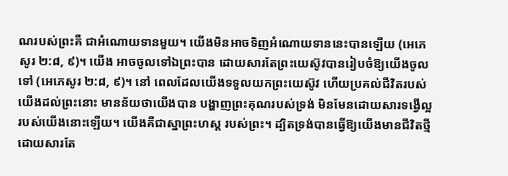ណរបស់ព្រះគឺ ជាអំណោយទានមួយ។ យើងមិនអាចទិញអំណោយទាននេះបានឡើយ (អេភេសូរ ២:៨, ៩)។ យើង អាចចូលទៅឯព្រះបាន ដោយសារតែព្រះយេស៊ូវបានរៀបចំឱ្យយើងចូលទៅ (អេភេសូរ ២:៨, ៩)។ នៅ ពេលដែលយើងទទួលយកព្រះយេស៊ូវ ហើយប្រគល់ជីវិតរបស់យើងដល់ព្រះនោះ មានន័យថាយើងបាន បង្ហាញព្រះគុណរបស់ទ្រង់ មិនមែនដោយសារទង្វើល្អរបស់យើងនោះឡើយ។ យើងគឺជាស្នាព្រះហស្ត របស់ព្រះ។ ដ្បិតទ្រង់បានធ្វើឱ្យយើងមានជីវិតថ្មី ដោយសារតែ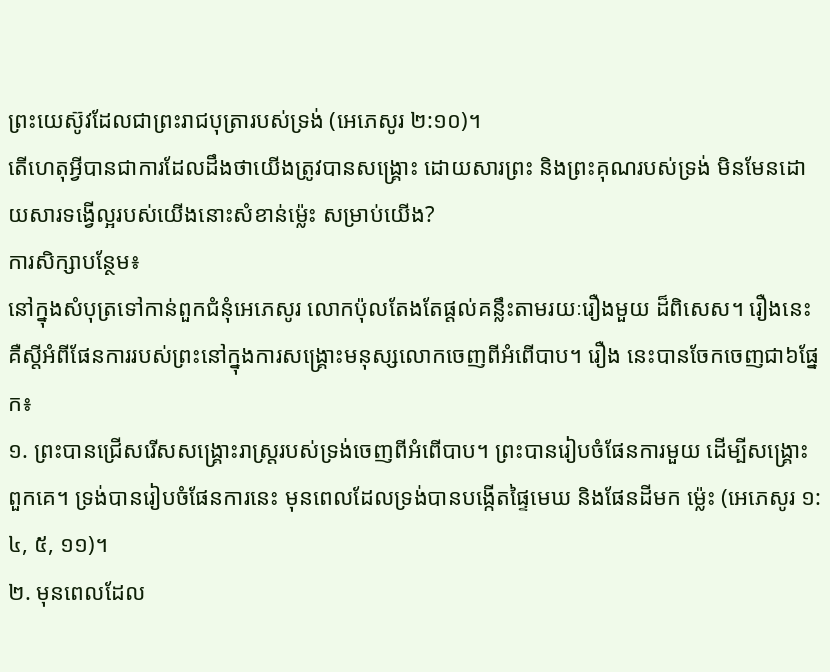ព្រះយេស៊ូវដែលជាព្រះរាជបុត្រារបស់ទ្រង់ (អេភេសូរ ២:១០)។
តើហេតុអ្វីបានជាការដែលដឹងថាយើងត្រូវបានសង្គ្រោះ ដោយសារព្រះ និងព្រះគុណរបស់ទ្រង់ មិនមែនដោយសារទង្វើល្អរបស់យើងនោះសំខាន់ម្ល៉េះ សម្រាប់យើង?
ការសិក្សាបន្ថែម៖
នៅក្នុងសំបុត្រទៅកាន់ពួកជំនុំអេភេសូរ លោកប៉ុលតែងតែផ្តល់គន្លឹះតាមរយៈរឿងមួយ ដ៏ពិសេស។ រឿងនេះគឺស្តីអំពីផែនការរបស់ព្រះនៅក្នុងការសង្គ្រោះមនុស្សលោកចេញពីអំពើបាប។ រឿង នេះបានចែកចេញជា៦ផ្នែក៖
១. ព្រះបានជ្រើសរើសសង្គ្រោះរាស្ត្ររបស់ទ្រង់ចេញពីអំពើបាប។ ព្រះបានរៀបចំផែនការមួយ ដើម្បីសង្គ្រោះពួកគេ។ ទ្រង់បានរៀបចំផែនការនេះ មុនពេលដែលទ្រង់បានបង្កើតផ្ទៃមេឃ និងផែនដីមក ម្ល៉េះ (អេភេសូរ ១:៤, ៥, ១១)។
២. មុនពេលដែល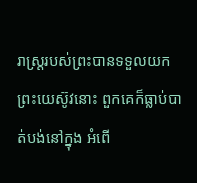រាស្ត្ររបស់ព្រះបានទទួលយកព្រះយេស៊ូវនោះ ពួកគេក៏ធ្លាប់បាត់បង់នៅក្នុង អំពើ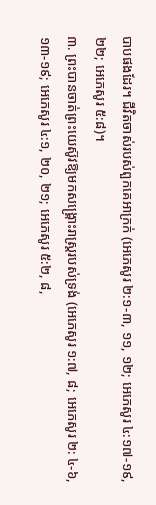បាបផងដែរ។ ជីវិតចាស់របស់ពួកគេអាក្រក់ (អេភេសូរ ២:១-៣, ១១, ១២; អេភេសូរ ៤:១៧-១៩, ២២; អេភេសូរ ៥:៨)។
៣. ព្រះបានចាត់ព្រះយេស៊ូវឱ្យមកសង្គ្រោះរាស្ត្ររបស់ទ្រង់ (អេភេសូរ ១:៧, ៨; អេភេសូរ ២: ៤-៦, ១៣-១៩; អេភេសូរ ៤:១, ២០, ២១; អេភេសូរ ៥:២, ៨,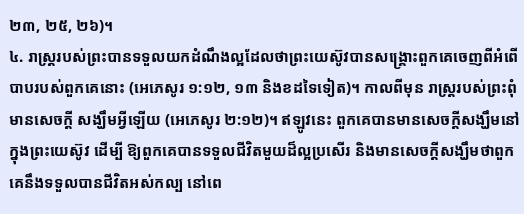២៣, ២៥, ២៦)។
៤. រាស្ត្ររបស់ព្រះបានទទួលយកដំណឹងល្អដែលថាព្រះយេស៊ូវបានសង្គ្រោះពួកគេចេញពីអំពើ បាបរបស់ពួកគេនោះ (អេភេសូរ ១:១២, ១៣ និងខដទៃទៀត)។ កាលពីមុន រាស្ត្ររបស់ព្រះពុំមានសេចក្តី សង្ឃឹមអ្វីឡើយ (អេភេសូរ ២:១២)។ ឥឡូវនេះ ពួកគេបានមានសេចក្តីសង្ឃឹមនៅក្នុងព្រះយេស៊ូវ ដើម្បី ឱ្យពួកគេបានទទួលជីវិតមួយដ៏ល្អប្រសើរ និងមានសេចក្តីសង្ឃឹមថាពួកគេនឹងទទួលបានជីវិតអស់កល្ប នៅពេ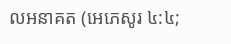លអនាគត (អេភេសូរ ៤:៤;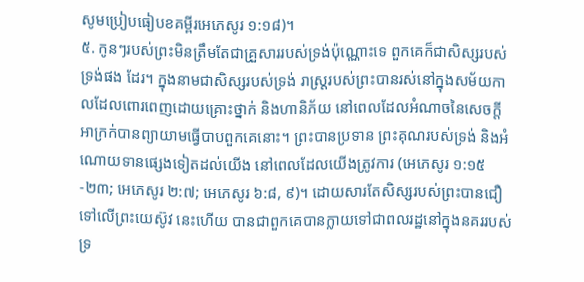សូមប្រៀបធៀបខគម្ពីរអេភេសូរ ១:១៨)។
៥. កូនៗរបស់ព្រះមិនត្រឹមតែជាគ្រួសាររបស់ទ្រង់ប៉ុណ្ណោះទេ ពួកគេក៏ជាសិស្សរបស់ទ្រង់ផង ដែរ។ ក្នុងនាមជាសិស្សរបស់ទ្រង់ រាស្ត្ររបស់ព្រះបានរស់នៅក្នុងសម័យកាលដែលពោរពេញដោយគ្រោះថ្នាក់ និងហានិភ័យ នៅពេលដែលអំណាចនៃសេចក្តីអាក្រក់បានព្យាយាមធ្វើបាបពួកគេនោះ។ ព្រះបានប្រទាន ព្រះគុណរបស់ទ្រង់ និងអំណោយទានផ្សេងទៀតដល់យើង នៅពេលដែលយើងត្រូវការ (អេភេសូរ ១:១៥-២៣; អេភេសូរ ២:៧; អេភេសូរ ៦:៨, ៩)។ ដោយសារតែសិស្សរបស់ព្រះបានជឿទៅលើព្រះយេស៊ូវ នេះហើយ បានជាពួកគេបានក្លាយទៅជាពលរដ្ឋនៅក្នុងនគររបស់ទ្រ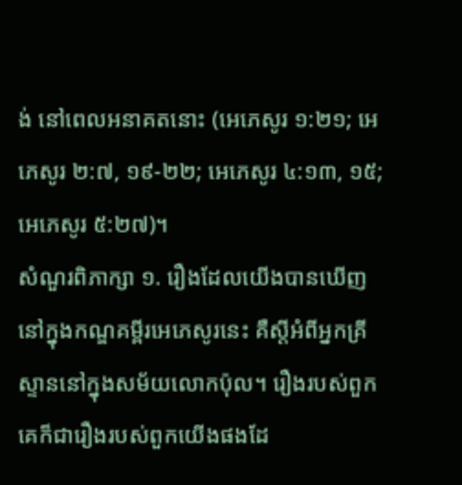ង់ នៅពេលអនាគតនោះ (អេភេសូរ ១:២១; អេភេសូរ ២:៧, ១៩-២២; អេភេសូរ ៤:១៣, ១៥; អេភេសូរ ៥:២៧)។
សំណួរពិភាក្សា ១. រឿងដែលយើងបានឃើញនៅក្នុងកណ្ឌគម្ពីរអេភេសូរនេះ គឺស្តីអំពីអ្នកគ្រីស្ទាននៅក្នុងសម័យលោកប៉ុល។ រឿងរបស់ពួកគេក៏ជារឿងរបស់ពួកយើងផងដែ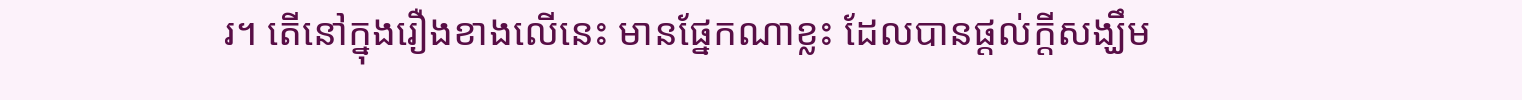រ។ តើនៅក្នុងរឿងខាងលើនេះ មានផ្នែកណាខ្លះ ដែលបានផ្តល់ក្តីសង្ឃឹម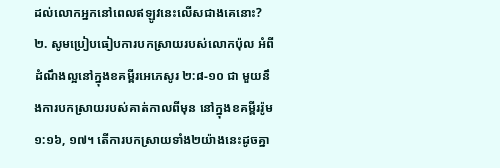ដល់លោកអ្នកនៅពេលឥឡូវនេះលើសជាងគេនោះ? ២. សូមប្រៀបធៀបការបកស្រាយរបស់លោកប៉ុល អំពីដំណឹងល្អនៅក្នុងខគម្ពីរអេភេសូរ ២:៨-១០ ជា មួយនឹងការបកស្រាយរបស់គាត់កាលពីមុន នៅក្នុងខគម្ពីររ៉ូម ១:១៦, ១៧។ តើការបកស្រាយទាំង២យ៉ាងនេះដូចគ្នា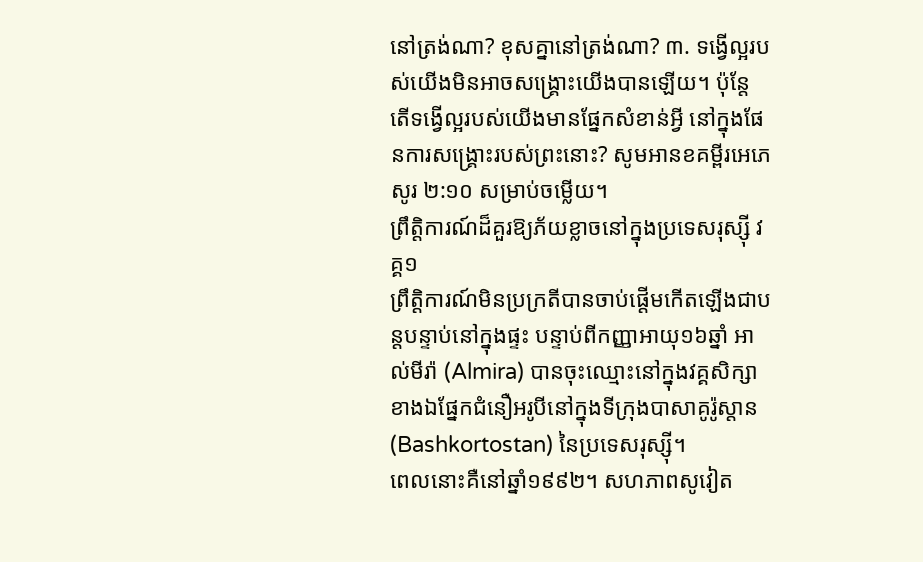នៅត្រង់ណា? ខុសគ្នានៅត្រង់ណា? ៣. ទង្វើល្អរបស់យើងមិនអាចសង្គ្រោះយើងបានឡើយ។ ប៉ុន្តែ តើទង្វើល្អរបស់យើងមានផ្នែកសំខាន់អ្វី នៅក្នុងផែនការសង្គ្រោះរបស់ព្រះនោះ? សូមអានខគម្ពីរអេភេសូរ ២:១០ សម្រាប់ចម្លើយ។
ព្រឹត្តិការណ៍ដ៏គួរឱ្យភ័យខ្លាចនៅក្នុងប្រទេសរុស្ស៊ី វគ្គ១
ព្រឹត្តិការណ៍មិនប្រក្រតីបានចាប់ផ្តើមកើតឡើងជាបន្តបន្ទាប់នៅក្នុងផ្ទះ បន្ទាប់ពីកញ្ញាអាយុ១៦ឆ្នាំ អាល់មីរ៉ា (Almira) បានចុះឈ្មោះនៅក្នុងវគ្គសិក្សាខាងឯផ្នែកជំនឿអរូបីនៅក្នុងទីក្រុងបាសាគូរ៉ូស្តាន (Bashkortostan) នៃប្រទេសរុស្ស៊ី។
ពេលនោះគឺនៅឆ្នាំ១៩៩២។ សហភាពសូវៀត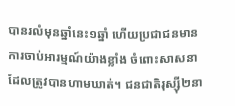បានរលំមុនឆ្នាំនេះ១ឆ្នាំ ហើយប្រជាជនមានការចាប់អារម្មណ៍យ៉ាងខ្លាំង ចំពោះសាសនាដែលត្រូវបានហាមឃាត់។ ជនជាតិរុស្សុី២នា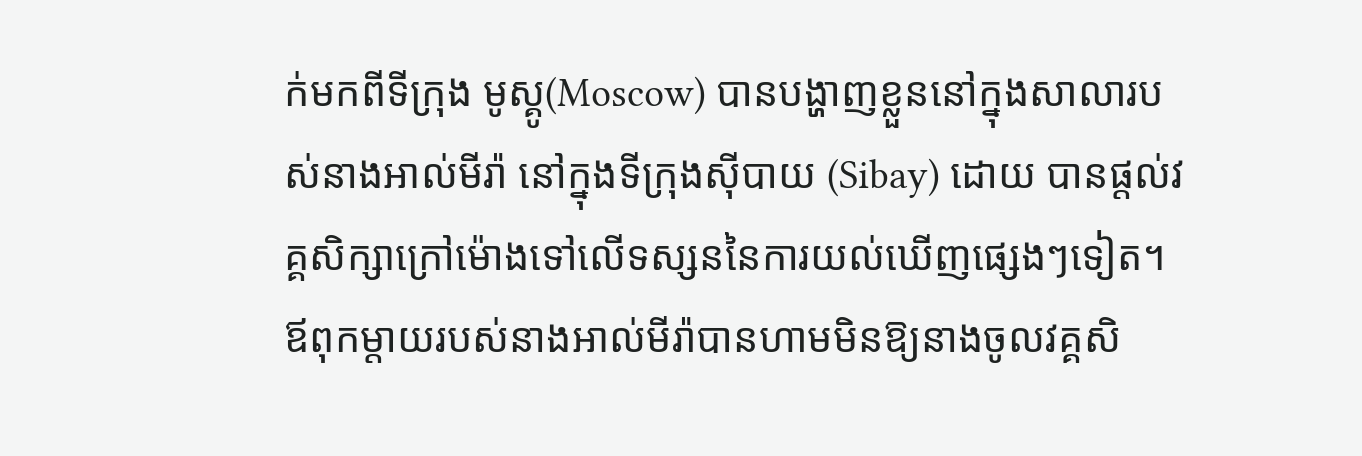ក់មកពីទីក្រុង មូស្គូ(Moscow) បានបង្ហាញខ្លួននៅក្នុងសាលារបស់នាងអាល់មីរ៉ា នៅក្នុងទីក្រុងស៊ីបាយ (Sibay) ដោយ បានផ្តល់វគ្គសិក្សាក្រៅម៉ោងទៅលើទស្សននៃការយល់ឃើញផ្សេងៗទៀត។
ឪពុកម្តាយរបស់នាងអាល់មីរ៉ាបានហាមមិនឱ្យនាងចូលវគ្គសិ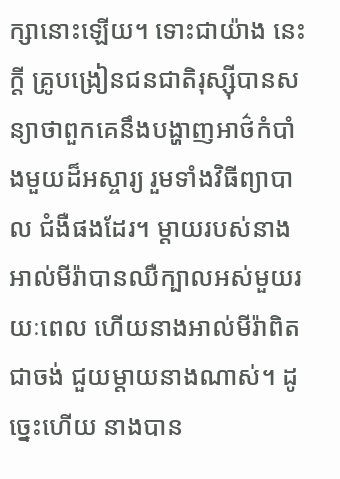ក្សានោះឡើយ។ ទោះជាយ៉ាង នេះក្តី គ្រូបង្រៀនជនជាតិរុស្សុីបានសន្យាថាពួកគេនឹងបង្ហាញអាថ៌កំបាំងមួយដ៏អស្ចារ្យ រួមទាំងវិធីព្យាបាល ជំងឺផងដែរ។ ម្ដាយរបស់នាងអាល់មីរ៉ាបានឈឺក្បាលអស់មួយរយៈពេល ហើយនាងអាល់មីរ៉ាពិតជាចង់ ជួយម្តាយនាងណាស់។ ដូច្នេះហើយ នាងបាន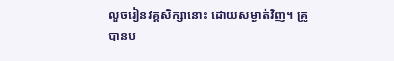លួចរៀនវគ្គសិក្សានោះ ដោយសម្ងាត់វិញ។ គ្រូបានប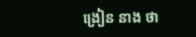ង្រៀន នាង ថា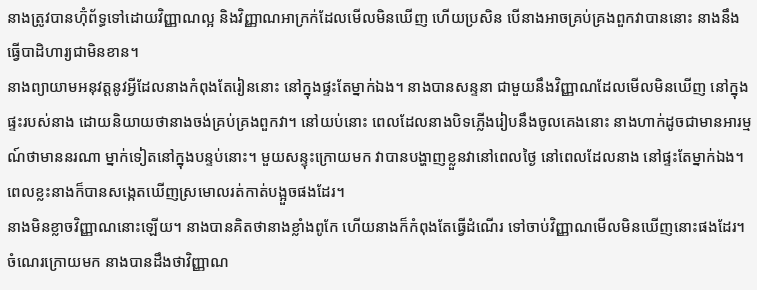នាងត្រូវបានហ៊ុំព័ទ្ធទៅដោយវិញ្ញាណល្អ និងវិញ្ញាណអាក្រក់ដែលមើលមិនឃើញ ហើយប្រសិន បើនាងអាចគ្រប់គ្រងពួកវាបាននោះ នាងនឹងធ្វើបាដិហារ្យជាមិនខាន។
នាងព្យាយាមអនុវត្តនូវអ្វីដែលនាងកំពុងតែរៀននោះ នៅក្នុងផ្ទះតែម្នាក់ឯង។ នាងបានសន្ទនា ជាមួយនឹងវិញ្ញាណដែលមើលមិនឃើញ នៅក្នុងផ្ទះរបស់នាង ដោយនិយាយថានាងចង់គ្រប់គ្រងពួកវា។ នៅយប់នោះ ពេលដែលនាងបិទភ្លើងរៀបនឹងចូលគេងនោះ នាងហាក់ដូចជាមានអារម្មណ៍ថាមាននរណា ម្នាក់ទៀតនៅក្នុងបន្ទប់នោះ។ មួយសន្ទុះក្រោយមក វាបានបង្ហាញខ្លួនវានៅពេលថ្ងៃ នៅពេលដែលនាង នៅផ្ទះតែម្នាក់ឯង។ ពេលខ្លះនាងក៏បានសង្កេតឃើញស្រមោលរត់កាត់បង្អួចផងដែរ។
នាងមិនខ្លាចវិញ្ញាណនោះឡើយ។ នាងបានគិតថានាងខ្លាំងពូកែ ហើយនាងក៏កំពុងតែធ្វើដំណើរ ទៅចាប់វិញ្ញាណមើលមិនឃើញនោះផងដែរ។
ចំណេរក្រោយមក នាងបានដឹងថាវិញ្ញាណ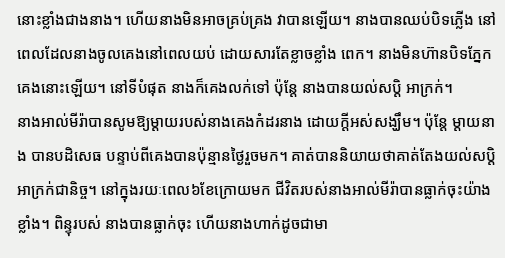នោះខ្លាំងជាងនាង។ ហើយនាងមិនអាចគ្រប់គ្រង វាបានឡើយ។ នាងបានឈប់បិទភ្លើង នៅពេលដែលនាងចូលគេងនៅពេលយប់ ដោយសារតែខ្លាចខ្លាំង ពេក។ នាងមិនហ៊ានបិទភ្នែកគេងនោះឡើយ។ នៅទីបំផុត នាងក៏គេងលក់ទៅ ប៉ុន្តែ នាងបានយល់សប្តិ អាក្រក់។
នាងអាល់មីរ៉ាបានសូមឱ្យម្តាយរបស់នាងគេងកំដរនាង ដោយក្តីអស់សង្ឃឹម។ ប៉ុន្តែ ម្តាយនាង បានបដិសេធ បន្ទាប់ពីគេងបានប៉ុន្មានថ្ងៃរួចមក។ គាត់បាននិយាយថាគាត់តែងយល់សប្តិអាក្រក់ជានិច្ច។ នៅក្នុងរយៈពេល៦ខែក្រោយមក ជីវិតរបស់នាងអាល់មីរ៉ាបានធ្លាក់ចុះយ៉ាងខ្លាំង។ ពិន្ទុរបស់ នាងបានធ្លាក់ចុះ ហើយនាងហាក់ដូចជាមា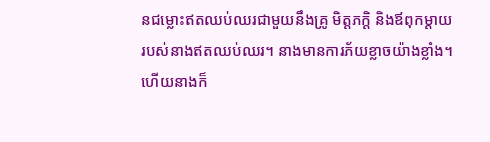នជម្លោះឥតឈប់ឈរជាមួយនឹងគ្រូ មិត្តភក្តិ និងឪពុកម្តាយ របស់នាងឥតឈប់ឈរ។ នាងមានការភ័យខ្លាចយ៉ាងខ្លាំង។ ហើយនាងក៏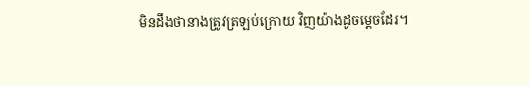មិនដឹងថានាងត្រូវត្រឡប់ក្រោយ វិញយ៉ាងដូចម្តេចដែរ។